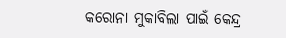କରୋନା ମୁକାବିଲା ପାଇଁ କେନ୍ଦ୍ର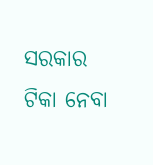ସରକାର ଟିକା ନେବା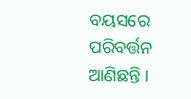ବୟସରେ ପରିବର୍ତ୍ତନ ଆଣିଛନ୍ତି ।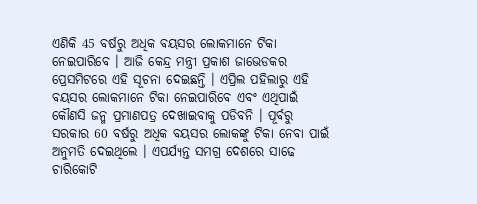ଏଣିକି 45 ବର୍ଷରୁ ଅଧିକ ବୟସର ଲୋକମାନେ ଟିକା ନେଇପାରିବେ । ଆଜି କେନ୍ଦ୍ର ମନ୍ତ୍ରୀ ପ୍ରକାଶ ଜାଭେଡକର ପ୍ରେସମିଟରେ ଏହି ସୂଚନା ଦେଇଛନ୍ତି । ଏପ୍ରିଲ ପହିଲାରୁ ଏହି ବୟସର ଲୋକମାନେ ଟିକା ନେଇପାରିବେ ଏବଂ ଏଥିପାଇଁ କୌଣସି ଜନ୍ମ ପ୍ରମାଣପତ୍ର ଦେଖାଇବାକୁ ପଡିବନି । ପୂର୍ବରୁ ସରକାର 60 ବର୍ଷରୁ ଅଧିକ ବୟସର ଲୋକଙ୍କୁ ଟିକା ନେବା ପାଇଁ ଅନୁମତି ଦେଇଥିଲେ । ଏପର୍ଯ୍ୟନ୍ତ ସମଗ୍ର ଦେଶରେ ସାଢେ ଚାରିକୋଟି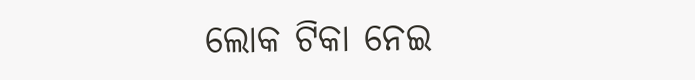ଲୋକ ଟିକା ନେଇ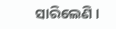ସାରିଲେଣି ।